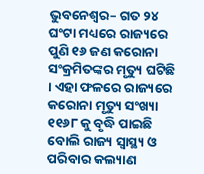ଭୁବନେଶ୍ୱର– ଗତ ୨୪ ଘଂଟା ମଧ୍ୟରେ ରାଜ୍ୟରେ ପୁଣି ୧୬ ଜଣ କରୋନା ସଂକ୍ରମିତଙ୍କର ମୃତ୍ୟୁ ଘଟିଛି । ଏହା ଫଳରେ ରାଜ୍ୟରେ କରୋନା ମୃତ୍ୟୁ ସଂଖ୍ୟା ୧୧୬୮ କୁ ବୃଦ୍ଧି ପାଇଛି ବୋଲି ରାଜ୍ୟ ସ୍ୱାସ୍ଥ୍ୟ ଓ ପରିବାର କଲ୍ୟାଣ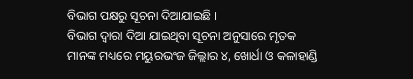ବିଭାଗ ପକ୍ଷରୁ ସୂଚନା ଦିଆଯାଇଛି ।
ବିଭାଗ ଦ୍ୱାରା ଦିଆ ଯାଇଥିବା ସୂଚନା ଅନୁସାରେ ମୃତକ ମାନଙ୍କ ମଧ୍ୟରେ ମୟୁରଭଂଜ ଜିଲ୍ଲାର ୪, ଖୋର୍ଧା ଓ କଳାହାଣ୍ଡି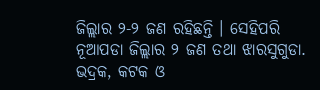ଜିଲ୍ଲାର ୨-୨ ଜଣ ରହିଛନ୍ତି । ସେହିପରି ନୂଆପଡା ଜିଲ୍ଲାର ୨ ଜଣ ତଥା ଝାରସୁଗୁଡା. ଭଦ୍ରକ, କଟକ ଓ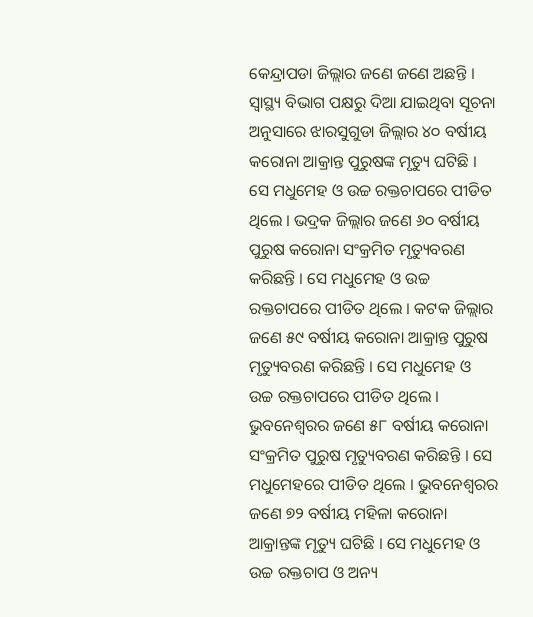କେନ୍ଦ୍ରାପଡା ଜିଲ୍ଲାର ଜଣେ ଜଣେ ଅଛନ୍ତି ।
ସ୍ୱାସ୍ଥ୍ୟ ବିଭାଗ ପକ୍ଷରୁ ଦିଆ ଯାଇଥିବା ସୂଚନା ଅନୁସାରେ ଝାରସୁଗୁଡା ଜିଲ୍ଲାର ୪୦ ବର୍ଷୀୟ କରୋନା ଆକ୍ରାନ୍ତ ପୁରୁଷଙ୍କ ମୃତ୍ୟୁ ଘଟିଛି । ସେ ମଧୁମେହ ଓ ଉଚ୍ଚ ରକ୍ତଚାପରେ ପୀଡିତ ଥିଲେ । ଭଦ୍ରକ ଜିଲ୍ଲାର ଜଣେ ୬୦ ବର୍ଷୀୟ ପୁରୁଷ କରୋନା ସଂକ୍ରମିତ ମୃତ୍ୟୁବରଣ କରିଛନ୍ତି । ସେ ମଧୁମେହ ଓ ଉଚ୍ଚ ରକ୍ତଚାପରେ ପୀଡିତ ଥିଲେ । କଟକ ଜିଲ୍ଲାର ଜଣେ ୫୯ ବର୍ଷୀୟ କରୋନା ଆକ୍ରାନ୍ତ ପୁରୁଷ ମୃତ୍ୟୁବରଣ କରିଛନ୍ତି । ସେ ମଧୁମେହ ଓ ଉଚ୍ଚ ରକ୍ତଚାପରେ ପୀଡିତ ଥିଲେ । ଭୁବନେଶ୍ୱରର ଜଣେ ୫୮ ବର୍ଷୀୟ କରୋନା ସଂକ୍ରମିତ ପୁରୁଷ ମୃତ୍ୟୁବରଣ କରିଛନ୍ତି । ସେ ମଧୁମେହରେ ପୀଡିତ ଥିଲେ । ଭୁବନେଶ୍ୱରର ଜଣେ ୭୨ ବର୍ଷୀୟ ମହିଳା କରୋନା ଆକ୍ରାନ୍ତଙ୍କ ମୃତ୍ୟୁ ଘଟିଛି । ସେ ମଧୁମେହ ଓ ଉଚ୍ଚ ରକ୍ତଚାପ ଓ ଅନ୍ୟ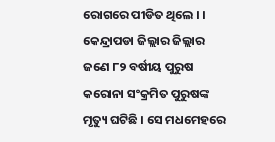ରୋଗରେ ପୀଡିତ ଥିଲେ । ।
କେନ୍ଦ୍ରାପଡା ଜିଲ୍ଲାର ଜିଲ୍ଲାର ଜଣେ ୮୨ ବର୍ଷୀୟ ପୁରୁଷ କରୋନା ସଂକ୍ରମିତ ପୁରୁଷଙ୍କ ମୃତ୍ୟୁ ଘଟିଛି । ସେ ମଧମେହରେ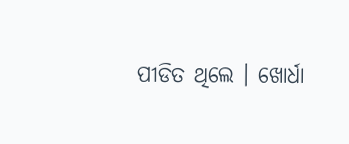ପୀଡିତ ଥିଲେ । ଖୋର୍ଧା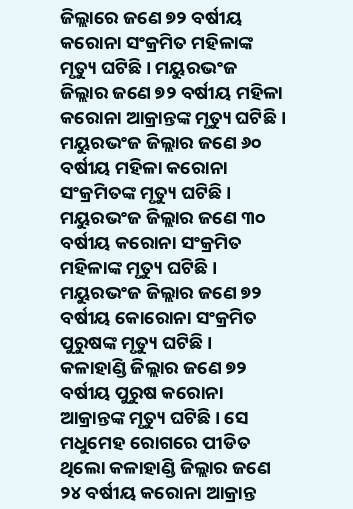ଜିଲ୍ଲାରେ ଜଣେ ୭୨ ବର୍ଷୀୟ କରୋନା ସଂକ୍ରମିତ ମହିଳାଙ୍କ ମୃତ୍ୟୁ ଘଟିଛି । ମୟୁରଭଂଜ ଜିଲ୍ଲାର ଜଣେ ୭୨ ବର୍ଷୀୟ ମହିଳା କରୋନା ଆକ୍ରାନ୍ତଙ୍କ ମୃତ୍ୟୁ ଘଟିଛି । ମୟୁରଭଂଜ ଜିଲ୍ଲାର ଜଣେ ୬୦ ବର୍ଷୀୟ ମହିଳା କରୋନା ସଂକ୍ରମିତଙ୍କ ମୃତ୍ୟୁ ଘଟିଛି । ମୟୁରଭଂଜ ଜିଲ୍ଲାର ଜଣେ ୩୦ ବର୍ଷୀୟ କରୋନା ସଂକ୍ରମିତ ମହିଳାଙ୍କ ମୃତ୍ୟୁ ଘଟିଛି । ମୟୁରଭଂଜ ଜିଲ୍ଲାର ଜଣେ ୭୨ ବର୍ଷୀୟ କୋରୋନା ସଂକ୍ରମିତ ପୁରୁଷଙ୍କ ମୃତ୍ୟୁ ଘଟିଛି ।
କଳାହାଣ୍ଡି ଜିଲ୍ଲାର ଜଣେ ୭୨ ବର୍ଷୀୟ ପୁରୁଷ କରୋନା ଆକ୍ରାନ୍ତଙ୍କ ମୃତ୍ୟୁ ଘଟିଛି । ସେ ମଧୁମେହ ରୋଗରେ ପୀଡିତ ଥିଲୋ କଳାହାଣ୍ଡି ଜିଲ୍ଲାର ଜଣେ ୨୪ ବର୍ଷୀୟ କରୋନା ଆକ୍ରାନ୍ତ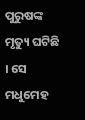ପୁରୁଷଙ୍କ ମୃତ୍ୟୁ ଘଟିଛି । ସେ ମଧୁମେହ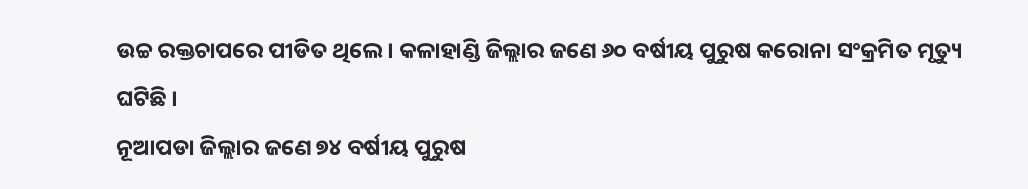ଉଚ୍ଚ ରକ୍ତଚାପରେ ପୀଡିତ ଥିଲେ । କଳାହାଣ୍ଡି ଜିଲ୍ଲାର ଜଣେ ୬୦ ବର୍ଷୀୟ ପୁରୁଷ କରୋନା ସଂକ୍ରମିତ ମୃତ୍ୟୁ ଘଟିଛି ।
ନୂଆପଡା ଜିଲ୍ଲାର ଜଣେ ୭୪ ବର୍ଷୀୟ ପୁରୁଷ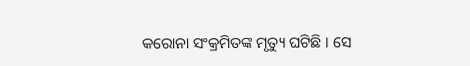କରୋନା ସଂକ୍ରମିତଙ୍କ ମୃତ୍ୟୁ ଘଟିଛି । ସେ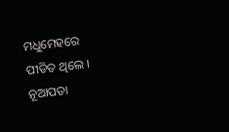ମଧୁମେହରେ ପୀଡିତ ଥିଲେ । ନୂଆପଡା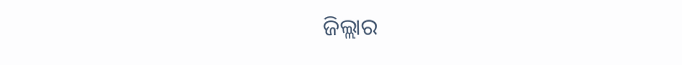ଜିଲ୍ଲାର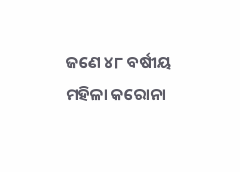ଜଣେ ୪୮ ବର୍ଷୀୟ ମହିଳା କରୋନା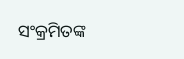ସଂକ୍ରମିତଙ୍କ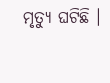ମୃତ୍ୟୁ ଘଟିଛି ।